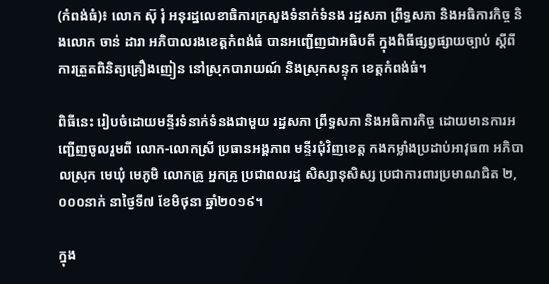(កំពង់ធំ)៖ លោក ស៊ុ រុំ អនុរដ្ឋលេខាធិការក្រសួងទំនាក់ទំនង រដ្ឋសភា ព្រឹទ្ធសភា និងអធិការកិច្ច និងលោក ចាន់ ដារា អភិបាលរងខេត្តកំពង់ធំ បានអញ្ជើញជាអធិបតី ក្នុងពិធីផ្សព្វផ្សាយច្បាប់ ស្ដីពីការត្រួតពិនិត្យគ្រឿងញៀន នៅស្រុកបារាយណ៍ និងស្រុកសន្ទុក ខេត្តកំពង់ធំ។

ពិធីនេះ រៀបចំដោយមន្ទីរទំនាក់ទំនងជាមួយ រដ្ឋសភា ព្រឹទ្ធសភា និងអធិការកិច្ច ដោយមានការអញ្ជើញចូលរួមពី លោក-លោកស្រី ប្រធានអង្គភាព មន្ទីរជុំវិញខេត្ត កងកម្លាំងប្រដាប់អាវុធ៣ អភិបាលស្រុក មេឃុំ មេភូមិ លោកគ្រូ អ្នកគ្រូ ប្រជាពលរដ្ឋ សិស្សានុសិស្ស ប្រជាការពារប្រមាណជិត ២,០០០នាក់ នាថ្ងៃទី៧ ខែមិថុនា ឆ្នាំ២០១៩។

ក្នុង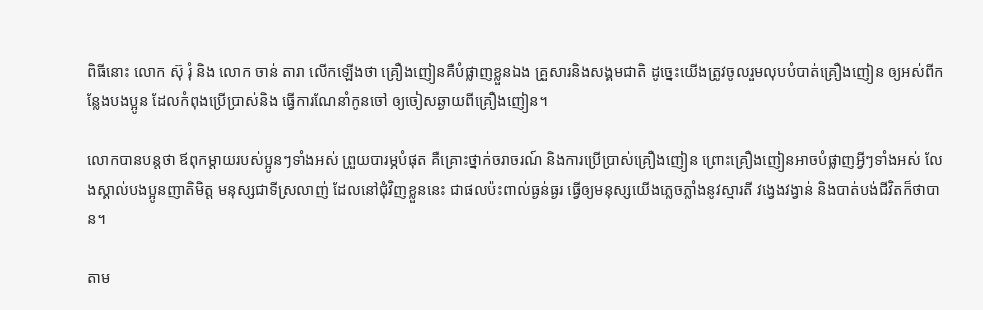ពិធីនោះ លោក ស៊ុ រុំ និង លោក ចាន់ តារា លើកឡើងថា គ្រឿងញៀនគឺបំផ្លាញខ្លួនឯង គ្រួសារនិងសង្គមជាតិ ដូច្នេះយើងត្រូវចូលរួមលុបបំបាត់គ្រឿងញៀន ឲ្យអស់ពីកន្លែងបងប្អូន ដែលកំពុងប្រើប្រាស់និង ធ្វើការណែនាំកូនចៅ ឲ្យចៀសឆ្ងាយពីគ្រឿងញៀន។

លោកបានបន្តថា ឪពុកម្ដាយរបស់ប្អូនៗទាំងអស់ ព្រួយបារម្ភបំផុត គឺគ្រោះថ្នាក់ចរាចរណ៍ និងការប្រើប្រាស់គ្រឿងញៀន ព្រោះគ្រឿងញៀនអាចបំផ្លាញអ្វីៗទាំងអស់ លែងស្គាល់បងប្អូនញាតិមិត្ត មនុស្សជាទីស្រលាញ់ ដែលនៅជុំវិញខ្លួននេះ ជាផលប៉ះពាល់ធ្ងន់ធ្ងរ ធ្វើឲ្យមនុស្សយើងភ្លេចភ្លាំងនូវស្មារតី វង្វេងវង្វាន់ និងបាត់បង់ជីវិតក៏ថាបាន។

តាម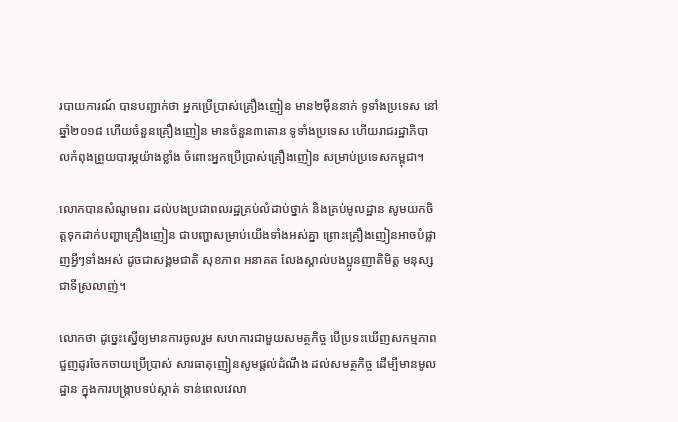របាយការណ៍ បានបញ្ជាក់ថា អ្នកប្រើប្រាស់គ្រឿងញៀន មាន២ម៉ឺននាក់ ទូទាំងប្រទេស នៅឆ្នាំ២០១៨ ហើយចំនួនគ្រឿងញៀន មានចំនួន៣តោន ទូទាំងប្រទេស ហើយរាជរដ្ឋាភិបាលកំពុងព្រួយបារម្ភយ៉ាងខ្លាំង ចំពោះអ្នកប្រើប្រាស់គ្រឿងញៀន សម្រាប់ប្រទេសកម្ពុជា។

លោកបានសំណូមពរ ដល់បងប្រជាពលរដ្ឋគ្រប់លំដាប់ថ្នាក់ និងគ្រប់មូលដ្ឋាន សូមយកចិត្តទុកដាក់បញ្ហាគ្រឿងញៀន ជាបញ្ហាសម្រាប់យើងទាំងអស់គ្នា ព្រោះគ្រឿងញៀនអាចបំផ្លាញអ្វីៗទាំងអស់ ដូចជាសង្គមជាតិ សុខភាព អនាគត លែងស្គាល់បងប្អូនញាតិមិត្ត មនុស្សជាទីស្រលាញ់។

លោកថា ដូច្នេះស្នើឲ្យមានការចូលរួម សហការជាមួយសមត្ថកិច្ច បើប្រទះឃើញសកម្មភាពជួញដូរចែកចាយប្រើប្រាស់ សារធាតុញៀនសូមផ្ដល់ដំណឹង ដល់សមត្ថកិច្ច ដើម្បីមានមូលដ្ឋាន ក្នុងការបង្ក្រាបទប់ស្កាត់ ទាន់ពេលវេលា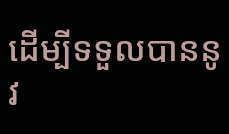ដើម្បីទទួលបាននូវ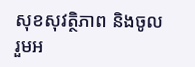សុខសុវត្ថិភាព និងចូលរួមអ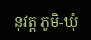នុវត្ត ភូមិ-ឃុំ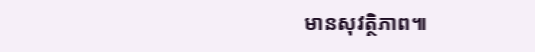មានសុវត្ថិភាព៕